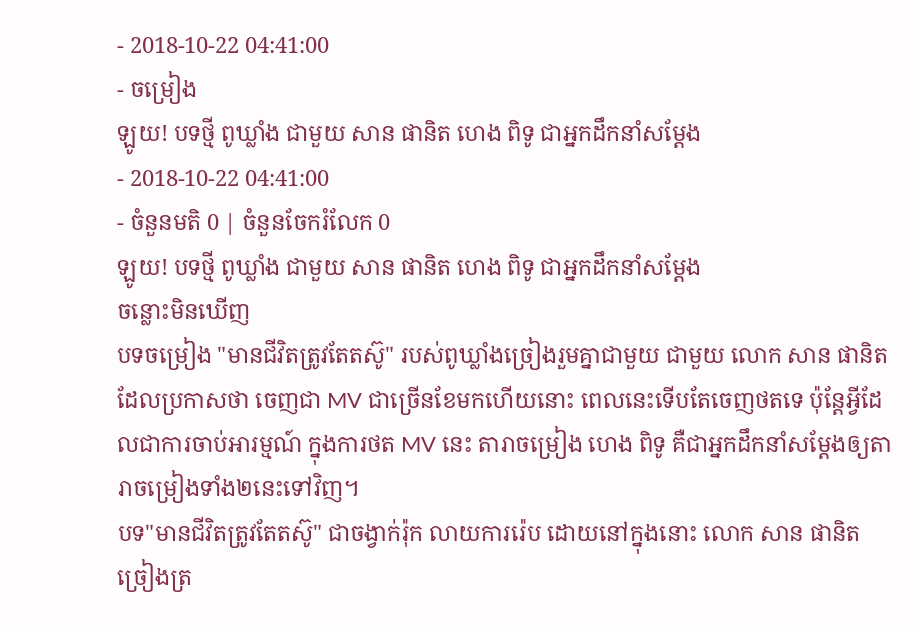- 2018-10-22 04:41:00
- ចម្រៀង
ឡូយ! បទថ្មី ពូឃ្លាំង ជាមួយ សាន ផានិត ហេង ពិទូ ជាអ្នកដឹកនាំសម្តែង
- 2018-10-22 04:41:00
- ចំនួនមតិ 0 | ចំនួនចែករំលែក 0
ឡូយ! បទថ្មី ពូឃ្លាំង ជាមួយ សាន ផានិត ហេង ពិទូ ជាអ្នកដឹកនាំសម្តែង
ចន្លោះមិនឃើញ
បទចម្រៀង "មានជីវិតត្រូវតែតស៊ូ" របស់ពូឃ្លាំងច្រៀងរួមគ្នាជាមួយ ជាមួយ លោក សាន ផានិត ដែលប្រកាសថា ចេញជា MV ជាច្រើនខែមកហើយនោះ ពេលនេះទើបតែចេញថតទេ ប៉ុន្តែអ្វីដែលជាការចាប់អារម្មណ៍ ក្នុងការថត MV នេះ តារាចម្រៀង ហេង ពិទូ គឺជាអ្នកដឹកនាំសម្ដែងឲ្យតារាចម្រៀងទាំង២នេះទៅវិញ។
បទ"មានជីវិតត្រូវតែតស៊ូ" ជាចង្វាក់រ៉ុក លាយការរ៉េប ដោយនៅក្នុងនោះ លោក សាន ផានិត ច្រៀងត្រ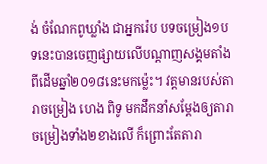ង់ ចំណែកពូឃ្លាំង ជាអ្នករ៉េប បទចម្រៀង១បទនេះបានចេញផ្សាយលើបណ្តាញសង្គមតាំងពីដើមឆ្នាំ២០១៨នេះមកម្ល៉េះ។ វត្តមានរបស់តារាចម្រៀង ហេង ពិទូ មកដឹកនាំសម្ដែងឲ្យតារាចម្រៀងទាំង២ខាងលើ ក៏ព្រោះតែតារា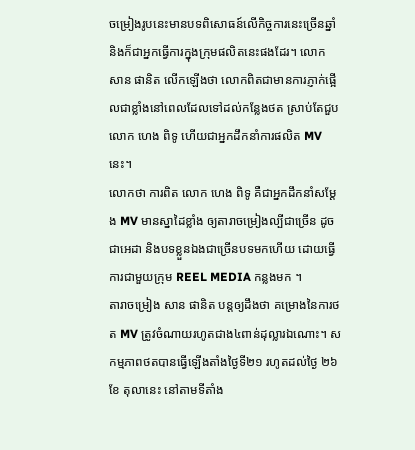ចម្រៀងរូបនេះមានបទពិសោធន៍លើកិច្ចការនេះច្រើនឆ្នាំ និងក៏ជាអ្នកធ្វើការក្នុងក្រុមផលិតនេះផងដែរ។ លោក សាន ផានិត លើកឡើងថា លោកពិតជាមានការភ្ញាក់ផ្អើលជាខ្លាំងនៅពេលដែលទៅដល់កន្លែងថត ស្រាប់តែជួប លោក ហេង ពិទូ ហើយជាអ្នកដឹកនាំការផលិត MV នេះ។
លោកថា ការពិត លោក ហេង ពិទូ គឺជាអ្នកដឹកនាំសម្ដែង MV មានស្នាដៃខ្លាំង ឲ្យតារាចម្រៀងល្បីជាច្រើន ដូចជាអេដា និងបទខ្លួនឯងជាច្រើនបទមកហើយ ដោយធ្វើការជាមួយក្រុម REEL MEDIA កន្លងមក ។
តារាចម្រៀង សាន ផានិត បន្តឲ្យដឹងថា គម្រោងនៃការថត MV ត្រូវចំណាយរហូតជាង៤ពាន់ដុល្លារឯណោះ។ សកម្មភាពថតបានធ្វើឡើងតាំងថ្ងៃទី២១ រហូតដល់ថ្ងៃ ២៦ ខែ តុលានេះ នៅតាមទីតាំង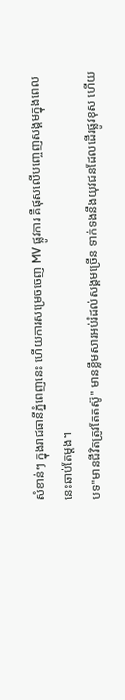សំខាន់ៗ ក្នុងរាជធានីភ្នំពេញនេះ ហើយការសម្រេចចេញ MV ផ្លូវការ គឺផុសលើបញ្ចេញសង្គមក្នុងពេលនេះឆាប់តែម្ដង។
បទ"មានជីវិតត្រូវតែតស៊ូ" មានខ្លឹមសារអប់រំដល់សង្គមច្រើន ទាក់ទងនឹងយុវជនដែលដើរផ្លូវខុស ហើយ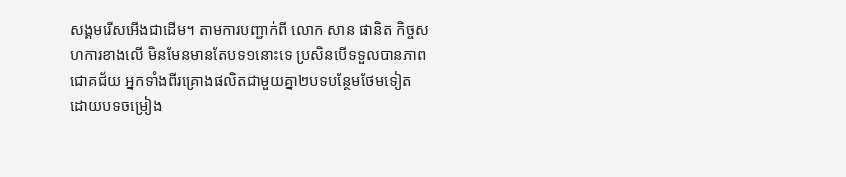សង្គមរើសអើងជាដើម។ តាមការបញ្ជាក់ពី លោក សាន ផានិត កិច្ចសហការខាងលើ មិនមែនមានតែបទ១នោះទេ ប្រសិនបើទទួលបានភាពជោគជ័យ អ្នកទាំងពីរគ្រោងផលិតជាមួយគ្នា២បទបន្ថែមថែមទៀត ដោយបទចម្រៀង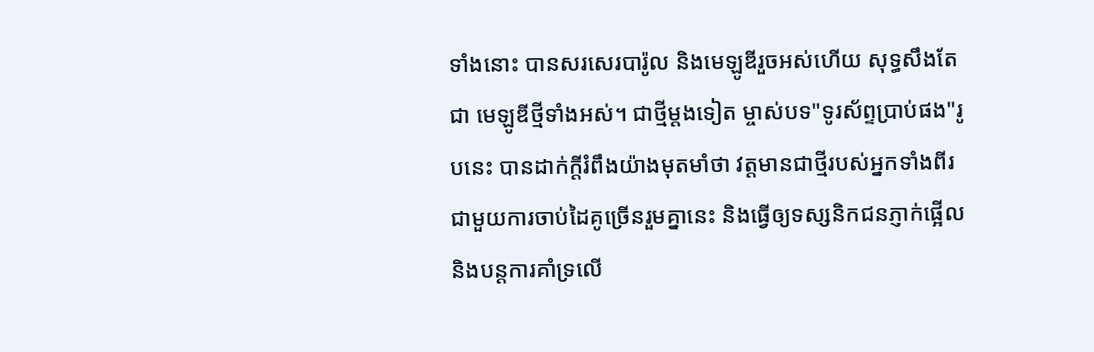ទាំងនោះ បានសរសេរបារ៉ូល និងមេឡូឌីរួចអស់ហើយ សុទ្ធសឹងតែជា មេឡូឌីថ្មីទាំងអស់។ ជាថ្មីម្ដងទៀត ម្ចាស់បទ"ទូរស័ព្ទប្រាប់ផង"រូបនេះ បានដាក់ក្ដីរំពឹងយ៉ាងមុតមាំថា វត្តមានជាថ្មីរបស់អ្នកទាំងពីរជាមួយការចាប់ដៃគូច្រើនរួមគ្នានេះ និងធ្វើឲ្យទស្សនិកជនភ្ញាក់ផ្អើល និងបន្តការគាំទ្រលើ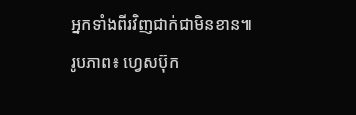អ្នកទាំងពីរវិញជាក់ជាមិនខាន៕
រូបភាព៖ ហ្វេសប៊ុក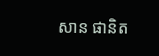សាន ផានិត